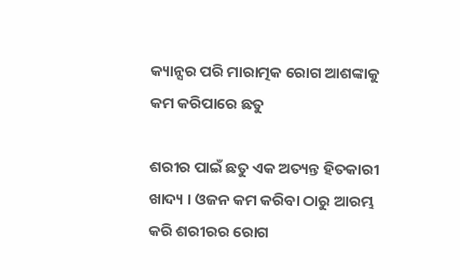କ୍ୟାନ୍ସର ପରି ମାରାତ୍ମକ ରୋଗ ଆଶଙ୍କାକୁ କମ କରିପାରେ ଛତୁ

ଶରୀର ପାଇଁ ଛତୁ ଏକ ଅତ୍ୟନ୍ତ ହିତକାରୀ ଖାଦ୍ୟ । ଓଜନ କମ କରିବା ଠାରୁ ଆରମ୍ଭ କରି ଶରୀରର ରୋଗ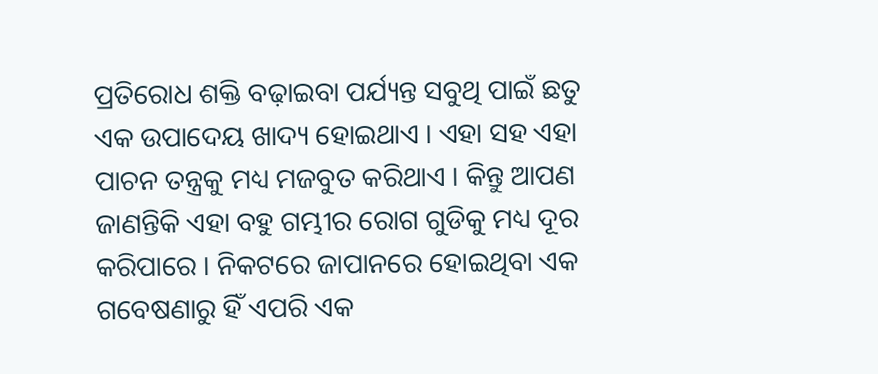ପ୍ରତିରୋଧ ଶକ୍ତି ବଢ଼ାଇବା ପର୍ଯ୍ୟନ୍ତ ସବୁଥି ପାଇଁ ଛତୁ ଏକ ଉପାଦେୟ ଖାଦ୍ୟ ହୋଇଥାଏ । ଏହା ସହ ଏହା ପାଚନ ତନ୍ତ୍ରକୁ ମଧ୍ୟ ମଜବୁତ କରିଥାଏ । କିନ୍ତୁ ଆପଣ ଜାଣନ୍ତିକି ଏହା ବହୁ ଗମ୍ଭୀର ରୋଗ ଗୁଡିକୁ ମଧ୍ୟ ଦୂର କରିପାରେ । ନିକଟରେ ଜାପାନରେ ହୋଇଥିବା ଏକ ଗବେଷଣାରୁ ହିଁ ଏପରି ଏକ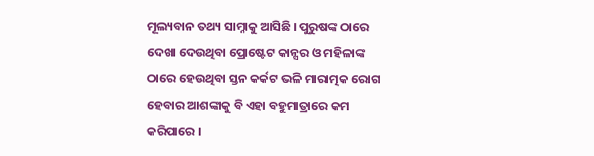ମୂଲ୍ୟବାନ ତଥ୍ୟ ସାମ୍ନାକୁ ଆସିଛି । ପୁରୁଷଙ୍କ ଠାରେ ଦେଖା ଦେଉଥିବା ପ୍ରୋଷ୍ଟେଟ କାନ୍ସର ଓ ମହିଳାଙ୍କ ଠାରେ ହେଉଥିବା ସ୍ତନ କର୍କଟ ଭଳି ମାରାତ୍ମକ ରୋଗ ହେବାର ଆଶଙ୍କାକୁ ବି ଏହା ବହୁମାତ୍ରାରେ କମ କରିପାରେ ।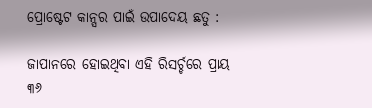ପ୍ରୋଷ୍ଟେଟ କାନ୍ସର ପାଇଁ ଉପାଦେୟ ଛତୁ :

ଜାପାନରେ ହୋଇଥିବା ଏହି ରିସର୍ଚ୍ଚରେ ପ୍ରାୟ ୩୬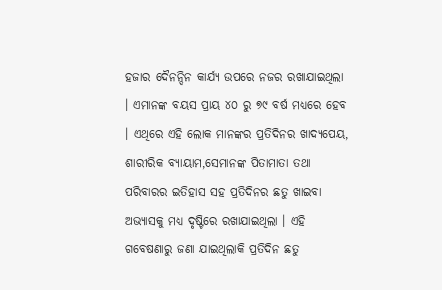ହଜାର ଦୈନନ୍ଦିନ କାର୍ଯ୍ୟ ଉପରେ ନଜର ରଖାଯାଇଥିଲା । ଏମାନଙ୍କ ବୟସ ପ୍ରାୟ ୪୦ ରୁ ୭୯ ବର୍ଷ ମଧ୍ୟରେ ହେବ । ଏଥିରେ ଏହି ଲୋକ ମାନଙ୍କର ପ୍ରତିଦିନର ଖାଦ୍ୟପେୟ, ଶାରୀରିକ ବ୍ୟାୟାମ,ସେମାନଙ୍କ ପିତାମାତା ତଥା ପରିବାରର ଇତିହାସ ସହ ପ୍ରତିଦିନର ଛତୁ ଖାଇବା ଅଭ୍ୟାସକୁ ମଧ୍ୟ ଦୃଷ୍ଟିରେ ରଖାଯାଇଥିଲା । ଏହି ଗବେଷଣାରୁ ଜଣା ଯାଇଥିଲାକି ପ୍ରତିଦିନ ଛତୁ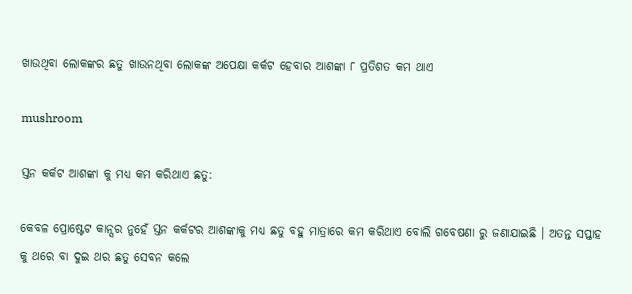ଖାଉଥିବା ଲୋକଙ୍କର ଛତୁ ଖାଉନଥିବା ଲୋକଙ୍କ ଅପେକ୍ଷା କର୍କଟ ହେବାର ଆଶଙ୍କା ୮ ପ୍ରତିଶତ କମ ଥାଏ

mushroom

ସ୍ତନ କର୍କଟ ଆଶଙ୍କା କୁ ମଧ୍ୟ କମ କରିଥାଏ ଛତୁ:

କେବଳ ପ୍ରୋଷ୍ଟେଟ କାନ୍ସର ନୁହେଁ ସ୍ତନ କର୍କଟର ଆଶଙ୍କାକୁ ମଧ୍ୟ ଛତୁ ବହୁ ମାତ୍ରାରେ କମ କରିଥାଏ ବୋଲି ଗବେଷଣା ରୁ ଜଣାଯାଇଛି । ଅତନ୍ତ ସପ୍ତାହ କୁ ଥରେ ବା ଦୁଇ ଥର ଛତୁ ସେବନ କଲେ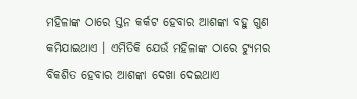ମହିଳାଙ୍କ ଠାରେ ସ୍ତନ କର୍କଟ ହେବାର ଆଶଙ୍କା ବହୁ ଗୁଣ କମିଯାଇଥାଏ । ଏମିତିକି ଯେଉଁ ମହିଳାଙ୍କ ଠାରେ ଟ୍ୟୁମର ବିକଶିତ ହେବାର ଆଶଙ୍କା ଦେଖା ଦେଇଥାଏ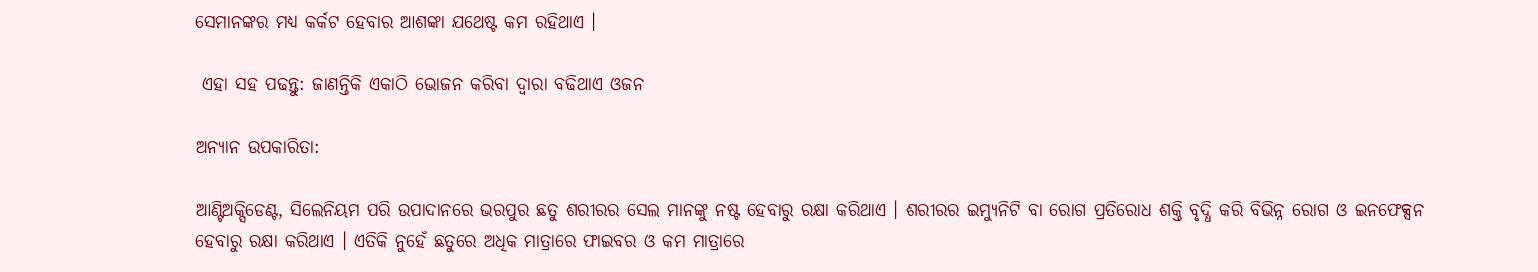ସେମାନଙ୍କର ମଧ୍ୟ କର୍କଟ ହେବାର ଆଶଙ୍କା ଯଥେଷ୍ଟ କମ ରହିଥାଏ ।

 ଏହା ସହ ପଢନ୍ତୁ: ଜାଣନ୍ତିକି ଏକାଠି ଭୋଜନ କରିବା ଦ୍ୱାରା ବଢିଥାଏ ଓଜନ

ଅନ୍ୟାନ ଉପକାରିତା:

ଆଣ୍ଟିଅକ୍ସିଡେଣ୍ଟ, ସିଲେନିୟମ ପରି ଉପାଦାନରେ ଭରପୁର ଛତୁ ଶରୀରର ସେଲ ମାନଙ୍କୁ ନଷ୍ଟ ହେବାରୁ ରକ୍ଷା କରିଥାଏ । ଶରୀରର ଇମ୍ୟୁନିଟି ବା ରୋଗ ପ୍ରତିରୋଧ ଶକ୍ତି ବୃଦ୍ଧି କରି ବିଭିନ୍ନ ରୋଗ ଓ ଇନଫେକ୍ସନ ହେବାରୁ ରକ୍ଷା କରିଥାଏ । ଏତିକି ନୁହେଁ ଛତୁରେ ଅଧିକ ମାତ୍ରାରେ ଫାଇବର ଓ କମ ମାତ୍ରାରେ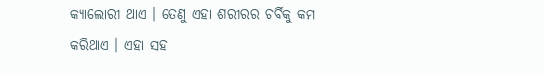କ୍ୟାଲୋରୀ ଥାଏ । ତେଣୁ ଏହା ଶରୀରର ଚର୍ବିକୁ କମ କରିଥାଏ । ଏହା ସହ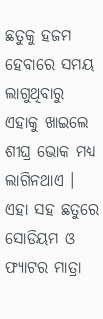ଛତୁକୁ ହଜମ ହେବାରେ ସମୟ ଲାଗୁଥିବାରୁ ଏହାକୁ ଖାଇଲେ ଶୀଘ୍ର ଭୋକ ମଧ୍ୟ ଲାଗିନଥାଏ । ଏହା ସହ ଛତୁରେ ସୋଡିୟମ ଓ ଫ୍ୟାଟର ମାତ୍ରା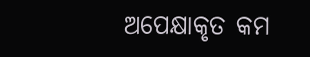ଅପେକ୍ଷାକୃତ କମ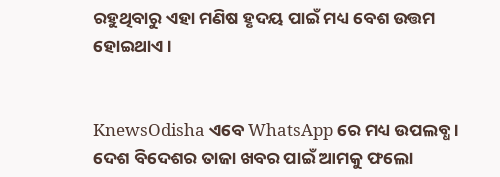ରହୁଥିବାରୁ ଏହା ମଣିଷ ହୃଦୟ ପାଇଁ ମଧ୍ୟ ବେଶ ଉତ୍ତମ ହୋଇଥାଏ ।


KnewsOdisha ଏବେ WhatsApp ରେ ମଧ୍ୟ ଉପଲବ୍ଧ । ଦେଶ ବିଦେଶର ତାଜା ଖବର ପାଇଁ ଆମକୁ ଫଲୋ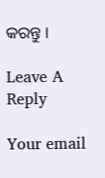କରନ୍ତୁ ।

Leave A Reply

Your email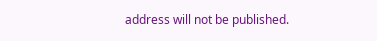address will not be published.